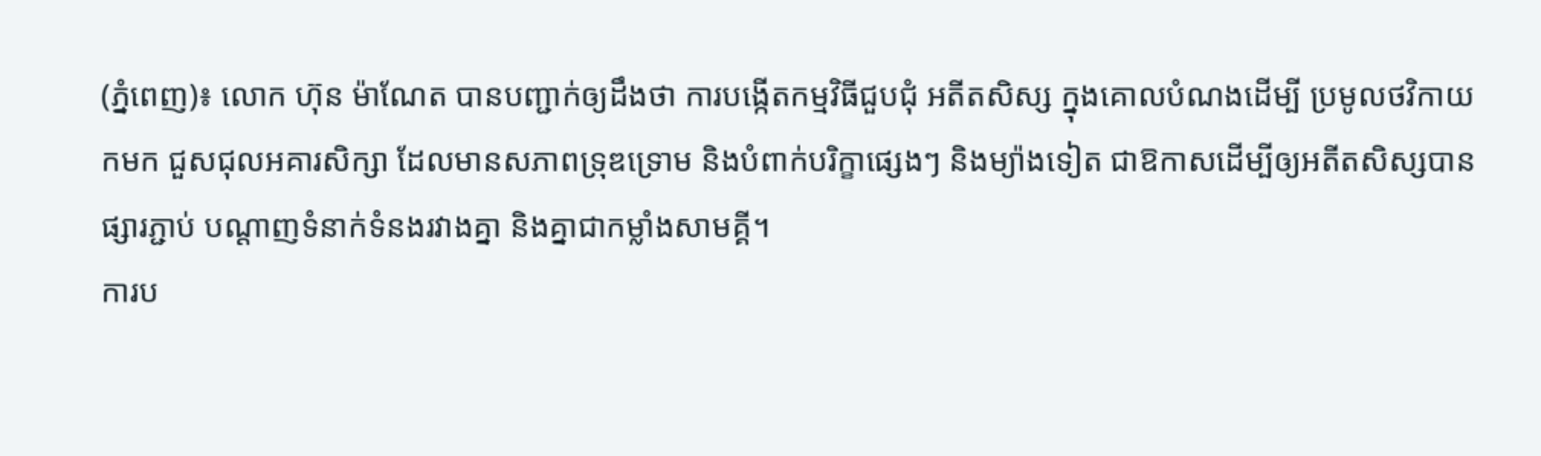(ភ្នំពេញ)៖ លោក ហ៊ុន ម៉ាណែត បានបញ្ជាក់ឲ្យដឹងថា ការបង្កើតកម្មវិធីជួបជុំ អតីតសិស្ស ក្នុងគោលបំណងដើម្បី ប្រមូលថវិកាយកមក ជួសជុលអគារសិក្សា ដែលមានសភាពទ្រុឌទ្រោម និងបំពាក់បរិក្ខាផ្សេងៗ និងម្យ៉ាងទៀត ជាឱកាសដើម្បីឲ្យអតីតសិស្សបានផ្សារភ្ជាប់ បណ្តាញទំនាក់ទំនងរវាងគ្នា និងគ្នាជាកម្លាំងសាមគ្គី។
ការប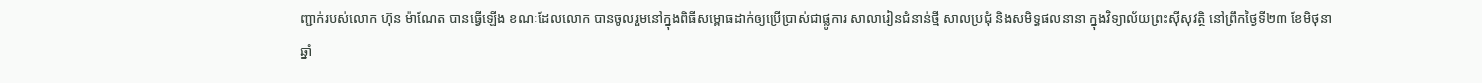ញ្ជាក់របស់លោក ហ៊ុន ម៉ាណែត បានធ្វើឡើង ខណៈដែលលោក បានចូលរួមនៅក្នុងពិធីសម្ពោធដាក់ឲ្យប្រើប្រាស់ជាផ្លូការ សាលារៀនជំនាន់ថ្មី សាលប្រជុំ និងសមិទ្ធផលនានា ក្នុងវិទ្យាល័យព្រះស៊ីសុវត្ថិ នៅព្រឹកថ្ងៃទី២៣ ខែមិថុនា ឆ្នាំ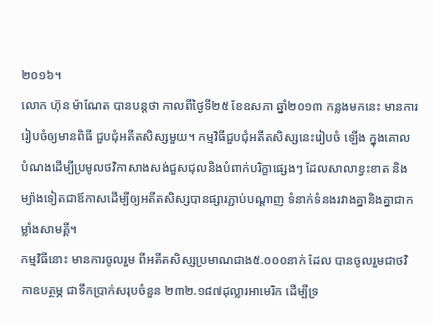២០១៦។
លោក ហ៊ុន ម៉ាណែត បានបន្តថា កាលពីថ្ងៃទី២៥ ខែឧសភា ឆ្នាំ២០១៣ កន្លងមកនេះ មានការរៀបចំឲ្យមានពិធី ជួបជុំអតីតសិស្សមួយ។ កម្មវិធីជួបជុំអតីតសិស្សនេះរៀបចំ ឡើង ក្នុងគោលបំណងដើម្បីប្រមូលថវិកាសាងសង់ជួសជុលនិងបំពាក់បរិក្ខាផ្សេងៗ ដែលសាលាខ្វះខាត និងម្យ៉ាងទៀតជាឪកាសដើម្បីឲ្យអតីតសិស្សបានផ្សារភ្ជាប់បណ្តាញ ទំនាក់ទំនងរវាងគ្នានិងគ្នាជាកម្លាំងសាមគ្គី។
កម្មវិធីនោះ មានការចូលរួម ពីអតីតសិស្សប្រមាណជាង៥.០០០នាក់ ដែល បានចូលរួមជាថវិកាឧបត្ថម្ភ ជាទឹកប្រាក់សរុបចំនួន ២៣២.១៨៧ដុល្លារអាមេរិក ដើម្បីទ្រ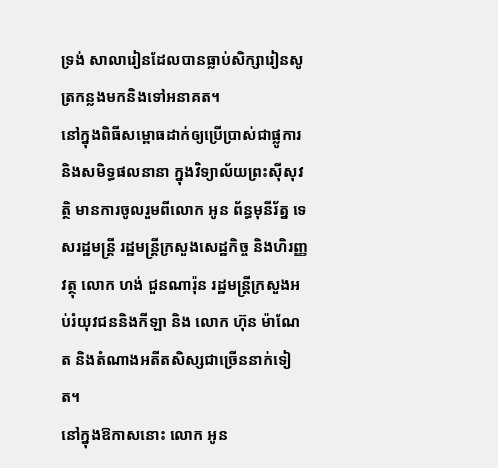ទ្រង់ សាលារៀនដែលបានធ្លាប់សិក្សារៀនសូត្រកន្លងមកនិងទៅអនាគត។
នៅក្នុងពិធីសម្ពោធដាក់ឲ្យប្រើប្រាស់ជាផ្លូការ និងសមិទ្ធផលនានា ក្នុងវិទ្យាល័យព្រះស៊ីសុវត្ថិ មានការចូលរួមពីលោក អូន ព័ន្ធមុនីរ័ត្ន ទេសរដ្ឋមន្ត្រី រដ្ឋមន្ត្រីក្រសួងសេដ្ឋកិច្ច និងហិរញ្ញវត្ថុ លោក ហង់ ជួនណារ៉ុន រដ្ឋមន្ត្រីក្រសួងអប់រំយុវជននិងកីឡា និង លោក ហ៊ុន ម៉ាណែត និងតំណាងអតីតសិស្សជាច្រើននាក់ទៀត។
នៅក្នុងឱកាសនោះ លោក អូន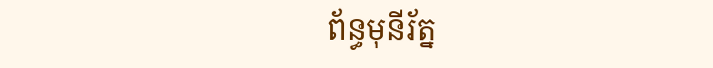ព័ន្ធមុនីរ័ត្ន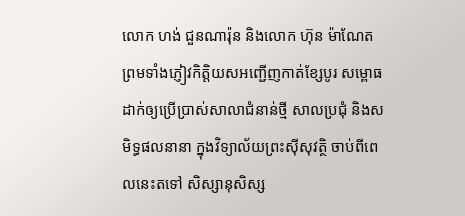លោក ហង់ ជួនណារ៉ុន និងលោក ហ៊ុន ម៉ាណែត ព្រមទាំងភ្ញៀវកិត្តិយសអញ្ជើញកាត់ខ្សែបូរ សម្ពោធដាក់ឲ្យប្រើប្រាស់សាលាជំនាន់ថ្មី សាលប្រជុំ និងសមិទ្ធផលនានា ក្នុងវិទ្យាល័យព្រះស៊ីសុវត្ថិ ចាប់ពីពេលនេះតទៅ សិស្សានុសិស្ស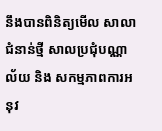នឹងបានពិនិត្យមើល សាលាជំនាន់ថ្មី សាលប្រជុំបណ្ណាល័យ និង សកម្មភាពការអនុវ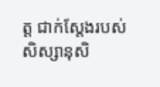ត្ត ជាក់ស្តែងរបស់សិស្សានុសិ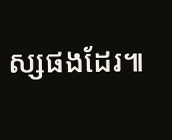ស្សផងដែរ៕